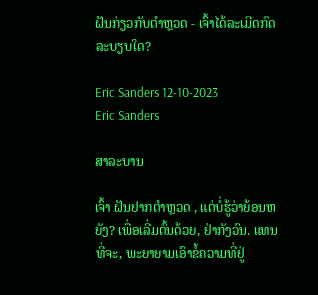ຝັນກ່ຽວກັບຕໍາຫຼວດ - ເຈົ້າໄດ້ລະເມີດກົດລະບຽບໃດ?

Eric Sanders 12-10-2023
Eric Sanders

ສາລະບານ

ເຈົ້າ ຝັນຢາກຕຳຫຼວດ , ແຕ່ບໍ່ຮູ້ວ່າຍ້ອນຫຍັງ? ເພື່ອເລີ່ມຕົ້ນດ້ວຍ, ຢ່າກັງວົນ. ແທນທີ່ຈະ, ພະຍາຍາມເອົາຂໍ້ຄວາມທີ່ຢູ່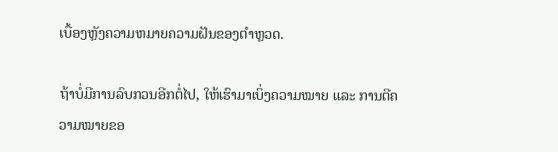ເບື້ອງຫຼັງຄວາມຫມາຍຄວາມຝັນຂອງຕໍາຫຼວດ.

ຖ້າບໍ່ມີການລົບກວນອີກຕໍ່ໄປ, ໃຫ້ເຮົາມາເບິ່ງຄວາມໝາຍ ແລະ ການຕີຄວາມໝາຍຂອ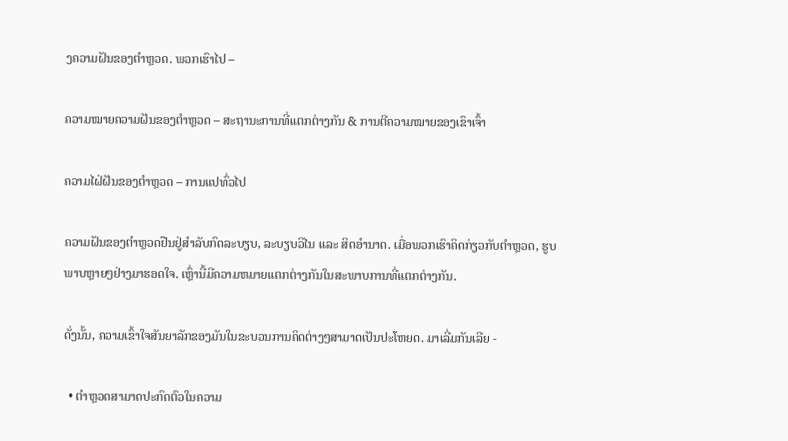ງຄວາມຝັນຂອງຕຳຫຼວດ. ພວກເຮົາໄປ –

ຄວາມໝາຍຄວາມຝັນຂອງຕຳຫຼວດ – ສະຖານະການທີ່ແຕກຕ່າງກັນ & ການຕີຄວາມໝາຍຂອງເຂົາເຈົ້າ

ຄວາມໄຝ່ຝັນຂອງຕຳຫຼວດ – ການແປທົ່ວໄປ

ຄວາມຝັນຂອງຕຳຫຼວດຢືນຢູ່ສຳລັບກົດລະບຽບ, ລະບຽບວິໄນ ແລະ ສິດອຳນາດ. ເມື່ອພວກເຮົາຄິດກ່ຽວກັບຕໍາຫຼວດ, ຮູບພາບຫຼາຍໆຢ່າງມາຮອດໃຈ. ເຫຼົ່ານີ້ມີຄວາມຫມາຍແຕກຕ່າງກັນໃນສະພາບການທີ່ແຕກຕ່າງກັນ.

ດັ່ງນັ້ນ, ຄວາມເຂົ້າໃຈສັນຍາລັກຂອງມັນໃນຂະບວນການຄິດຕ່າງໆສາມາດເປັນປະໂຫຍດ. ມາເລີ່ມກັນເລີຍ -

  • ຕຳຫຼວດສາມາດປະກົດຕົວໃນຄວາມ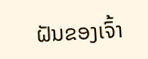ຝັນຂອງເຈົ້າ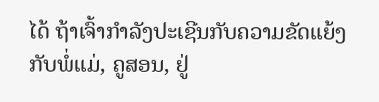ໄດ້ ຖ້າເຈົ້າກຳລັງປະເຊີນກັບຄວາມຂັດແຍ້ງກັບພໍ່ແມ່, ຄູສອນ, ຢູ່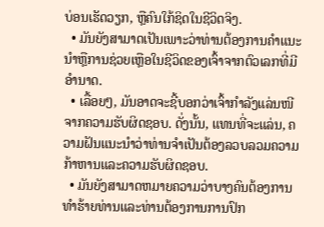ບ່ອນເຮັດວຽກ, ຫຼືຄົນໃກ້ຊິດໃນຊີວິດຈິງ.
  • ມັນຍັງສາມາດເປັນເພາະວ່າທ່ານຕ້ອງການຄໍາແນະນໍາຫຼືການຊ່ວຍເຫຼືອໃນຊີວິດຂອງເຈົ້າຈາກຕົວເລກທີ່ມີອໍານາດ.
  • ເລື້ອຍໆ, ມັນອາດຈະຊີ້ບອກວ່າເຈົ້າກຳລັງແລ່ນໜີຈາກຄວາມຮັບຜິດຊອບ. ດັ່ງນັ້ນ, ແທນທີ່ຈະແລ່ນ, ຄວາມຝັນແນະນໍາວ່າທ່ານຈໍາເປັນຕ້ອງລວບລວມຄວາມກ້າຫານແລະຄວາມຮັບຜິດຊອບ.
  • ມັນຍັງສາມາດຫມາຍຄວາມວ່າບາງຄົນຕ້ອງການທໍາຮ້າຍທ່ານແລະທ່ານຕ້ອງການການປົກ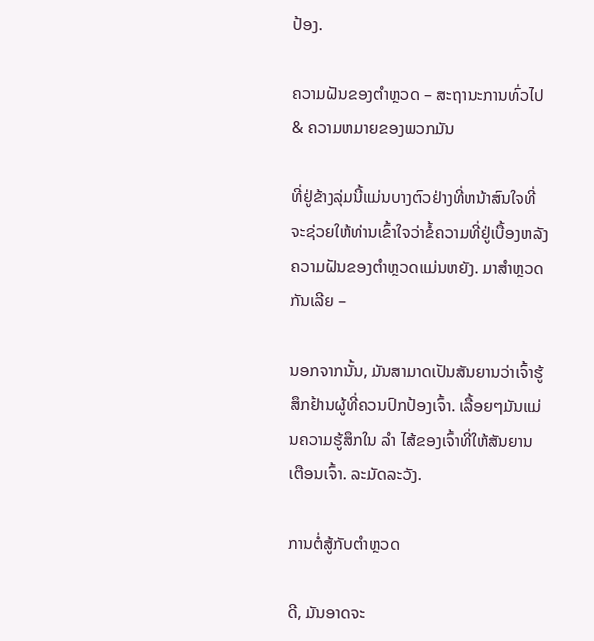ປ້ອງ.

ຄວາມຝັນຂອງຕຳຫຼວດ – ສະຖານະການທົ່ວໄປ & ຄວາມຫມາຍຂອງພວກມັນ

ທີ່ຢູ່ຂ້າງລຸ່ມນີ້ແມ່ນບາງຕົວຢ່າງທີ່ຫນ້າສົນໃຈທີ່ຈະຊ່ວຍໃຫ້ທ່ານເຂົ້າໃຈວ່າຂໍ້ຄວາມທີ່ຢູ່ເບື້ອງຫລັງຄວາມຝັນຂອງຕໍາຫຼວດແມ່ນຫຍັງ. ມາສຳຫຼວດກັນເລີຍ –

ນອກຈາກນັ້ນ, ມັນສາມາດເປັນສັນຍານວ່າເຈົ້າຮູ້ສຶກຢ້ານຜູ້ທີ່ຄວນປົກປ້ອງເຈົ້າ. ເລື້ອຍໆມັນແມ່ນຄວາມຮູ້ສຶກໃນ ລຳ ໄສ້ຂອງເຈົ້າທີ່ໃຫ້ສັນຍານເຕືອນເຈົ້າ. ລະມັດລະວັງ.

ການຕໍ່ສູ້ກັບຕຳຫຼວດ

ດີ, ມັນອາດຈະ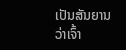ເປັນສັນຍານວ່າເຈົ້າ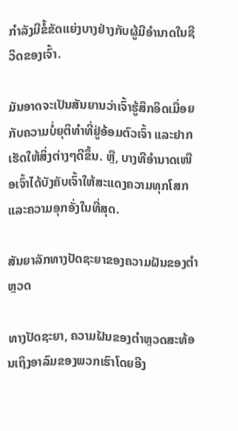ກຳລັງມີຂໍ້ຂັດແຍ່ງບາງຢ່າງກັບຜູ້ມີອໍານາດໃນຊີວິດຂອງເຈົ້າ.

ມັນອາດຈະເປັນສັນຍານວ່າເຈົ້າຮູ້ສຶກອິດເມື່ອຍກັບຄວາມບໍ່ຍຸຕິທຳທີ່ຢູ່ອ້ອມຕົວເຈົ້າ ແລະຢາກເຮັດໃຫ້ສິ່ງຕ່າງໆດີຂຶ້ນ. ຫຼື, ບາງທີອຳນາດເໜືອເຈົ້າໄດ້ບັງຄັບເຈົ້າໃຫ້ສະແດງຄວາມທຸກໂສກແລະຄວາມອຸກອັ່ງໃນທີ່ສຸດ.

ສັນຍາລັກທາງປັດຊະຍາຂອງຄວາມຝັນຂອງຕຳຫຼວດ

ທາງປັດຊະຍາ, ຄວາມຝັນຂອງຕຳຫຼວດສະທ້ອນເຖິງອາລົມຂອງພວກເຮົາໂດຍອີງ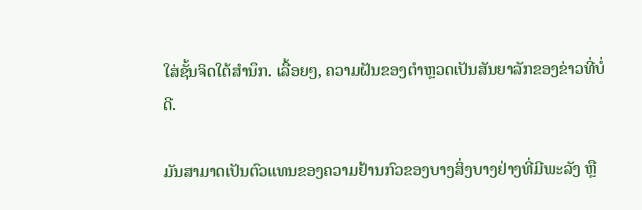ໃສ່ຊັ້ນຈິດໃຕ້ສຳນຶກ. ເລື້ອຍໆ, ຄວາມຝັນຂອງຕໍາຫຼວດເປັນສັນຍາລັກຂອງຂ່າວທີ່ບໍ່ດີ.

ມັນສາມາດເປັນຕົວແທນຂອງຄວາມຢ້ານກົວຂອງບາງສິ່ງບາງຢ່າງທີ່ມີພະລັງ ຫຼື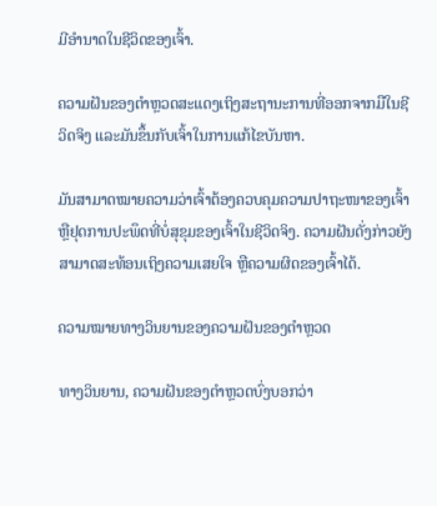ມີອຳນາດໃນຊີວິດຂອງເຈົ້າ.

ຄວາມຝັນຂອງຕຳຫຼວດສະແດງເຖິງສະຖານະການທີ່ອອກຈາກມືໃນຊີວິດຈິງ ແລະມັນຂຶ້ນກັບເຈົ້າໃນການແກ້ໄຂບັນຫາ.

ມັນສາມາດໝາຍຄວາມວ່າເຈົ້າຕ້ອງຄວບຄຸມຄວາມປາຖະໜາຂອງເຈົ້າ ຫຼືຢຸດການປະພຶດທີ່ບໍ່ສຸຂຸມຂອງເຈົ້າໃນຊີວິດຈິງ. ຄວາມຝັນດັ່ງກ່າວຍັງສາມາດສະທ້ອນເຖິງຄວາມເສຍໃຈ ຫຼືຄວາມຜິດຂອງເຈົ້າໄດ້.

ຄວາມໝາຍທາງວິນຍານຂອງຄວາມຝັນຂອງຕຳຫຼວດ

ທາງວິນຍານ, ຄວາມຝັນຂອງຕຳຫຼວດບົ່ງບອກວ່າ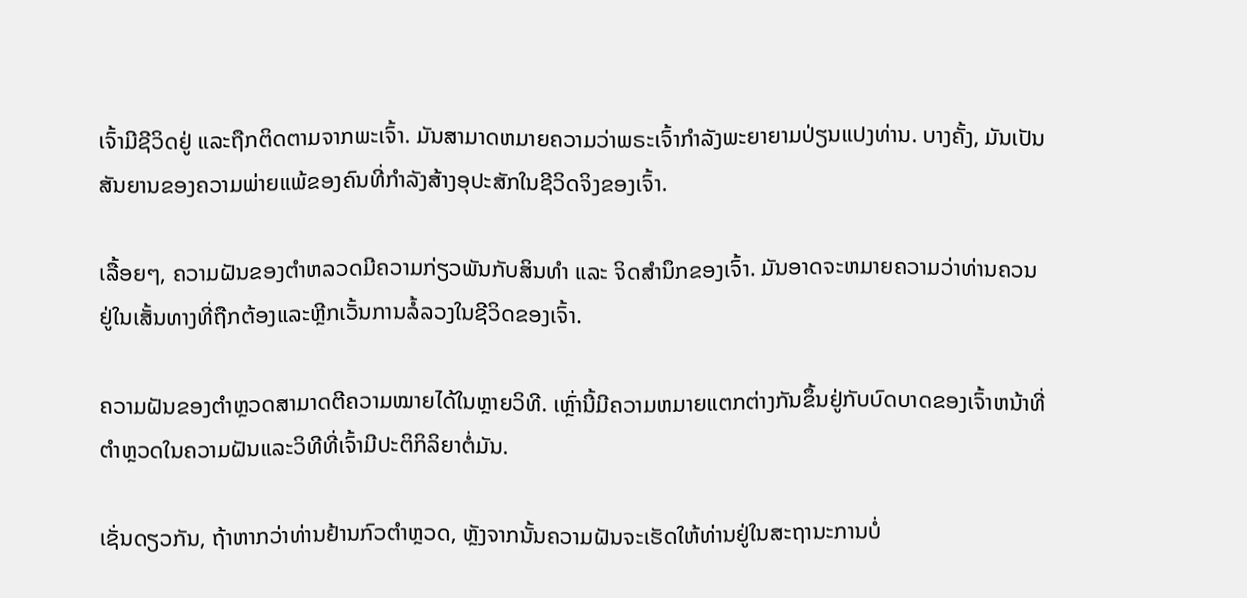ເຈົ້າມີຊີວິດຢູ່ ແລະຖືກຕິດຕາມຈາກພະເຈົ້າ. ມັນສາມາດຫມາຍຄວາມວ່າພຣະເຈົ້າກໍາລັງພະຍາຍາມປ່ຽນແປງທ່ານ. ບາງຄັ້ງ, ມັນເປັນສັນຍານຂອງຄວາມພ່າຍແພ້ຂອງຄົນທີ່ກໍາລັງສ້າງອຸປະສັກໃນຊີວິດຈິງຂອງເຈົ້າ.

ເລື້ອຍໆ, ຄວາມຝັນຂອງຕຳຫລວດມີຄວາມກ່ຽວພັນກັບສິນທຳ ແລະ ຈິດສຳນຶກຂອງເຈົ້າ. ມັນອາດຈະຫມາຍຄວາມວ່າທ່ານຄວນຢູ່ໃນເສັ້ນທາງທີ່ຖືກຕ້ອງແລະຫຼີກເວັ້ນການລໍ້ລວງໃນຊີວິດຂອງເຈົ້າ.

ຄວາມຝັນຂອງຕຳຫຼວດສາມາດຕີຄວາມໝາຍໄດ້ໃນຫຼາຍວິທີ. ເຫຼົ່ານີ້ມີຄວາມຫມາຍແຕກຕ່າງກັນຂຶ້ນຢູ່ກັບບົດບາດຂອງເຈົ້າຫນ້າທີ່ຕໍາຫຼວດໃນຄວາມຝັນແລະວິທີທີ່ເຈົ້າມີປະຕິກິລິຍາຕໍ່ມັນ.

ເຊັ່ນດຽວກັນ, ຖ້າຫາກວ່າທ່ານຢ້ານກົວຕໍາຫຼວດ, ຫຼັງຈາກນັ້ນຄວາມຝັນຈະເຮັດໃຫ້ທ່ານຢູ່ໃນສະຖານະການບໍ່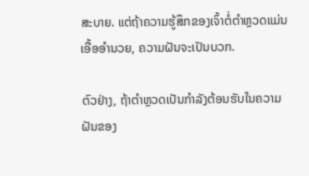ສະບາຍ. ແຕ່ຖ້າຄວາມຮູ້ສຶກຂອງເຈົ້າຕໍ່ຕຳຫຼວດແມ່ນເອື້ອອຳນວຍ, ຄວາມຝັນຈະເປັນບວກ.

ຕົວຢ່າງ, ຖ້າຕຳຫຼວດເປັນກຳລັງຕ້ອນຮັບໃນຄວາມຝັນຂອງ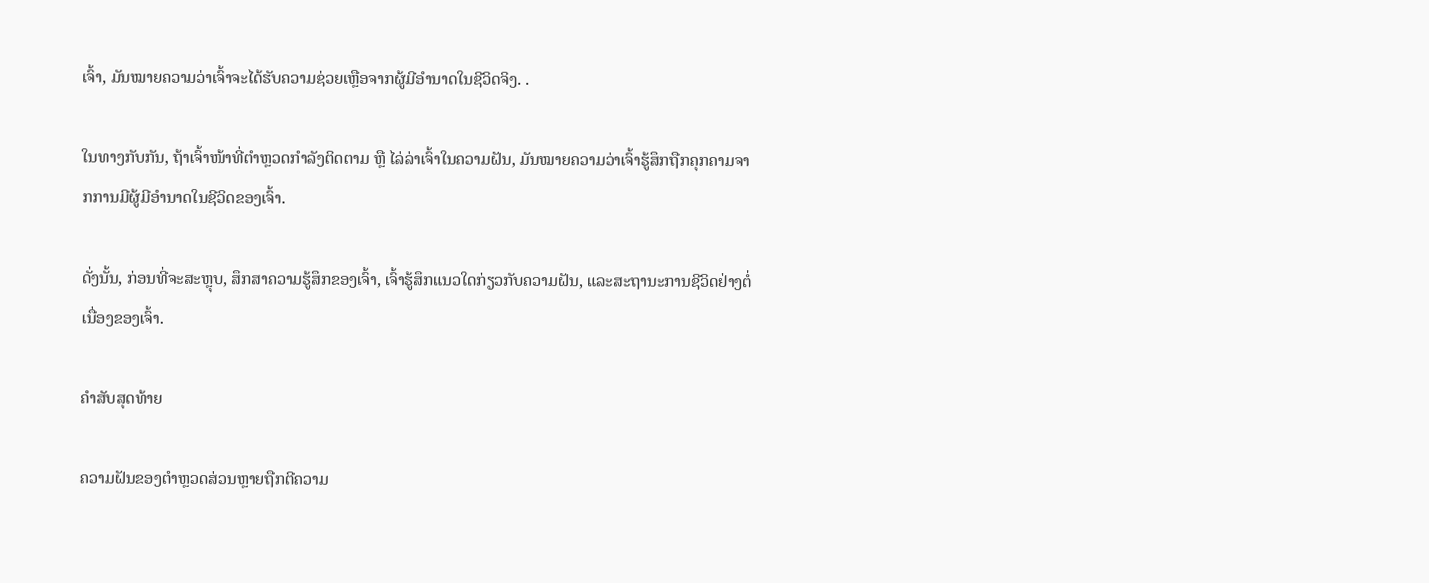ເຈົ້າ, ມັນໝາຍຄວາມວ່າເຈົ້າຈະໄດ້ຮັບຄວາມຊ່ວຍເຫຼືອຈາກຜູ້ມີອຳນາດໃນຊີວິດຈິງ. .

ໃນທາງກັບກັນ, ຖ້າເຈົ້າໜ້າທີ່ຕຳຫຼວດກຳລັງຕິດຕາມ ຫຼື ໄລ່ລ່າເຈົ້າໃນຄວາມຝັນ, ມັນໝາຍຄວາມວ່າເຈົ້າຮູ້ສຶກຖືກຄຸກຄາມຈາກການມີຜູ້ມີອໍານາດໃນຊີວິດຂອງເຈົ້າ.

ດັ່ງນັ້ນ, ກ່ອນທີ່ຈະສະຫຼຸບ, ສຶກສາຄວາມຮູ້ສຶກຂອງເຈົ້າ, ເຈົ້າຮູ້ສຶກແນວໃດກ່ຽວກັບຄວາມຝັນ, ແລະສະຖານະການຊີວິດຢ່າງຕໍ່ເນື່ອງຂອງເຈົ້າ.

ຄຳສັບສຸດທ້າຍ

ຄວາມຝັນຂອງຕຳຫຼວດສ່ວນຫຼາຍຖືກຕີຄວາມ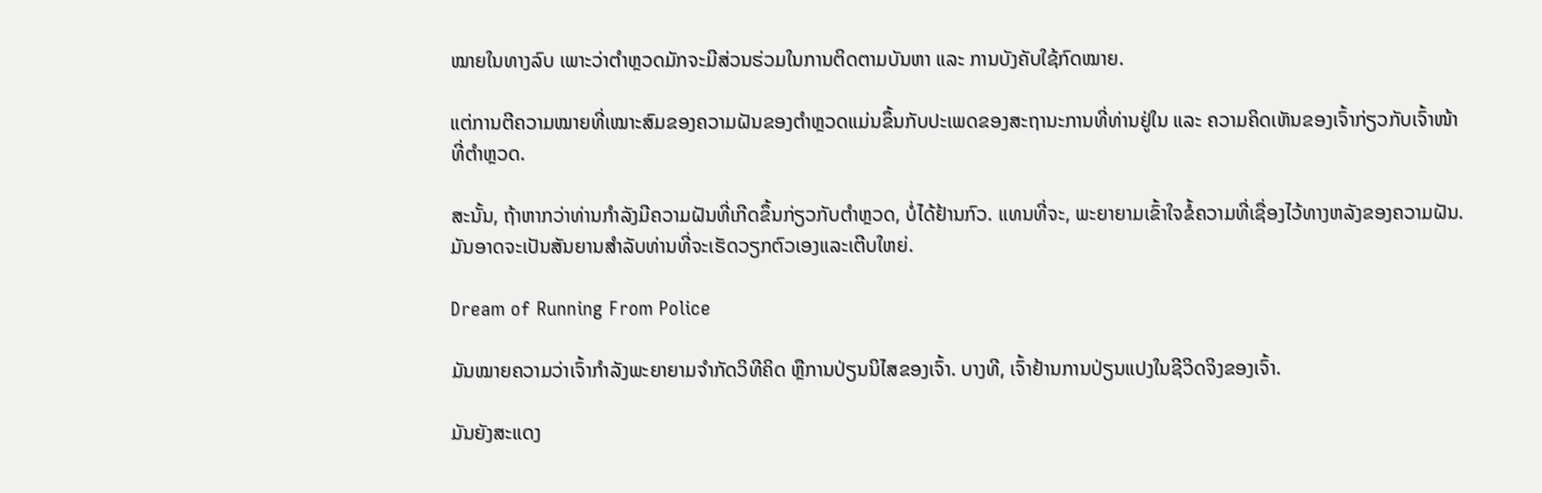ໝາຍໃນທາງລົບ ເພາະວ່າຕຳຫຼວດມັກຈະມີສ່ວນຮ່ວມໃນການຕິດຕາມບັນຫາ ແລະ ການບັງຄັບໃຊ້ກົດໝາຍ.

ແຕ່ການຕີຄວາມໝາຍທີ່ເໝາະສົມຂອງຄວາມຝັນຂອງຕຳຫຼວດແມ່ນຂຶ້ນກັບປະເພດຂອງສະຖານະການທີ່ທ່ານຢູ່ໃນ ແລະ ຄວາມຄິດເຫັນຂອງເຈົ້າກ່ຽວກັບເຈົ້າໜ້າທີ່ຕຳຫຼວດ.

ສະນັ້ນ, ຖ້າຫາກວ່າທ່ານກໍາລັງມີຄວາມຝັນທີ່ເກີດຂຶ້ນກ່ຽວກັບຕໍາຫຼວດ, ບໍ່ໄດ້ຢ້ານກົວ. ແທນທີ່ຈະ, ພະຍາຍາມເຂົ້າໃຈຂໍ້ຄວາມທີ່ເຊື່ອງໄວ້ທາງຫລັງຂອງຄວາມຝັນ. ມັນອາດຈະເປັນສັນຍານສໍາລັບທ່ານທີ່ຈະເຮັດວຽກຕົວເອງແລະເຕີບໃຫຍ່.

Dream of Running From Police

ມັນໝາຍຄວາມວ່າເຈົ້າກຳລັງພະຍາຍາມຈຳກັດວິທີຄິດ ຫຼືການປ່ຽນນິໄສຂອງເຈົ້າ. ບາງທີ, ເຈົ້າຢ້ານການປ່ຽນແປງໃນຊີວິດຈິງຂອງເຈົ້າ.

ມັນຍັງສະແດງ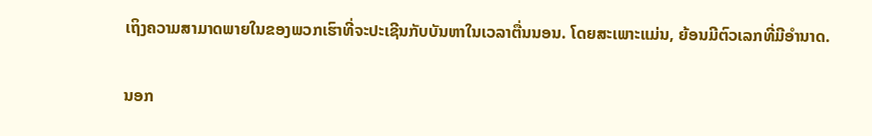ເຖິງຄວາມສາມາດພາຍໃນຂອງພວກເຮົາທີ່ຈະປະເຊີນກັບບັນຫາໃນເວລາຕື່ນນອນ. ໂດຍສະເພາະແມ່ນ, ຍ້ອນມີຕົວເລກທີ່ມີອໍານາດ.

ນອກ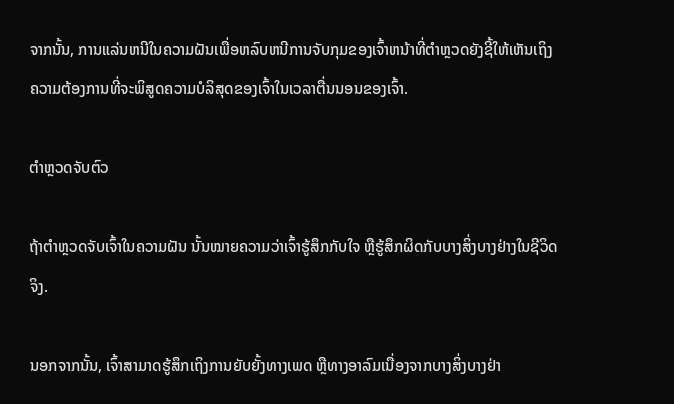ຈາກນັ້ນ, ການແລ່ນຫນີໃນຄວາມຝັນເພື່ອຫລົບຫນີການຈັບກຸມຂອງເຈົ້າຫນ້າທີ່ຕໍາຫຼວດຍັງຊີ້ໃຫ້ເຫັນເຖິງຄວາມຕ້ອງການທີ່ຈະພິສູດຄວາມບໍລິສຸດຂອງເຈົ້າໃນເວລາຕື່ນນອນຂອງເຈົ້າ.

ຕຳຫຼວດຈັບຕົວ

ຖ້າຕຳຫຼວດຈັບເຈົ້າໃນຄວາມຝັນ ນັ້ນໝາຍຄວາມວ່າເຈົ້າຮູ້ສຶກກັບໃຈ ຫຼືຮູ້ສຶກຜິດກັບບາງສິ່ງບາງຢ່າງໃນຊີວິດຈິງ.

ນອກຈາກນັ້ນ, ເຈົ້າສາມາດຮູ້ສຶກເຖິງການຍັບຍັ້ງທາງເພດ ຫຼືທາງອາລົມເນື່ອງຈາກບາງສິ່ງບາງຢ່າ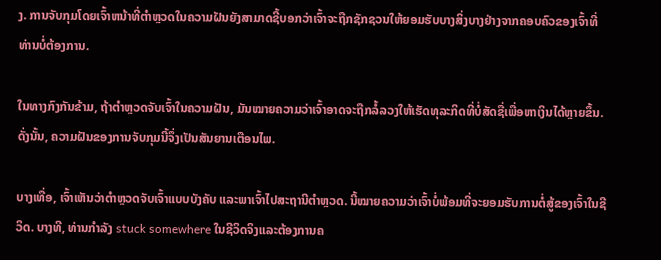ງ. ການຈັບກຸມໂດຍເຈົ້າຫນ້າທີ່ຕໍາຫຼວດໃນຄວາມຝັນຍັງສາມາດຊີ້ບອກວ່າເຈົ້າຈະຖືກຊັກຊວນໃຫ້ຍອມຮັບບາງສິ່ງບາງຢ່າງຈາກຄອບຄົວຂອງເຈົ້າທີ່ທ່ານບໍ່ຕ້ອງການ.

ໃນທາງກົງກັນຂ້າມ, ຖ້າຕຳຫຼວດຈັບເຈົ້າໃນຄວາມຝັນ, ມັນໝາຍຄວາມວ່າເຈົ້າອາດຈະຖືກລໍ້ລວງໃຫ້ເຮັດທຸລະກິດທີ່ບໍ່ສັດຊື່ເພື່ອຫາເງິນໄດ້ຫຼາຍຂຶ້ນ. ດັ່ງນັ້ນ, ຄວາມຝັນຂອງການຈັບກຸມນີ້ຈຶ່ງເປັນສັນຍານເຕືອນໄພ.

ບາງເທື່ອ, ເຈົ້າເຫັນວ່າຕຳຫຼວດຈັບເຈົ້າແບບບັງຄັບ ແລະພາເຈົ້າໄປສະຖານີຕຳຫຼວດ. ນີ້ໝາຍຄວາມວ່າເຈົ້າບໍ່ພ້ອມທີ່ຈະຍອມຮັບການຕໍ່ສູ້ຂອງເຈົ້າໃນຊີວິດ. ບາງທີ, ທ່ານກໍາລັງ stuck somewhere ໃນຊີວິດຈິງແລະຕ້ອງການຄ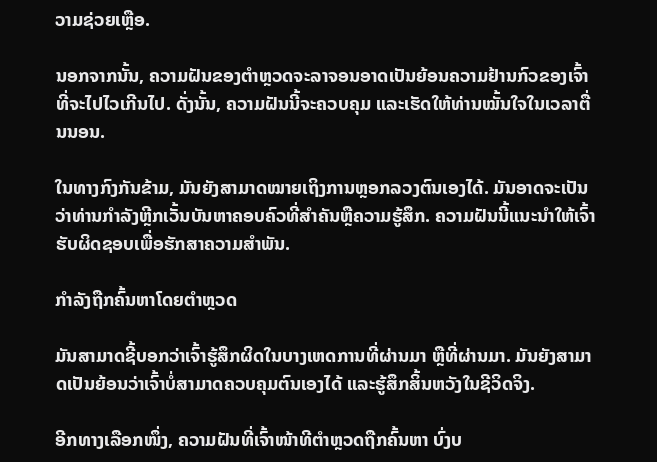ວາມຊ່ວຍເຫຼືອ.

ນອກຈາກນັ້ນ, ຄວາມຝັນຂອງຕຳຫຼວດຈະລາຈອນອາດເປັນຍ້ອນຄວາມຢ້ານກົວຂອງເຈົ້າທີ່ຈະໄປໄວເກີນໄປ. ດັ່ງນັ້ນ, ຄວາມຝັນນີ້ຈະຄວບຄຸມ ແລະເຮັດໃຫ້ທ່ານໝັ້ນໃຈໃນເວລາຕື່ນນອນ.

ໃນທາງກົງກັນຂ້າມ, ມັນຍັງສາມາດໝາຍເຖິງການຫຼອກລວງຕົນເອງໄດ້. ມັນອາດຈະເປັນວ່າທ່ານກໍາລັງຫຼີກເວັ້ນບັນຫາຄອບຄົວທີ່ສໍາຄັນຫຼືຄວາມຮູ້ສຶກ. ຄວາມຝັນນີ້ແນະນໍາໃຫ້ເຈົ້າຮັບຜິດຊອບເພື່ອຮັກສາຄວາມສໍາພັນ.

ກໍາລັງຖືກຄົ້ນຫາໂດຍຕໍາຫຼວດ

ມັນສາມາດຊີ້ບອກວ່າເຈົ້າຮູ້ສຶກຜິດໃນບາງເຫດການທີ່ຜ່ານມາ ຫຼືທີ່ຜ່ານມາ. ມັນຍັງສາມາດເປັນຍ້ອນວ່າເຈົ້າບໍ່ສາມາດຄວບຄຸມຕົນເອງໄດ້ ແລະຮູ້ສຶກສິ້ນຫວັງໃນຊີວິດຈິງ.

ອີກທາງເລືອກໜຶ່ງ, ຄວາມຝັນທີ່ເຈົ້າໜ້າທີຕຳຫຼວດຖືກຄົ້ນຫາ ບົ່ງບ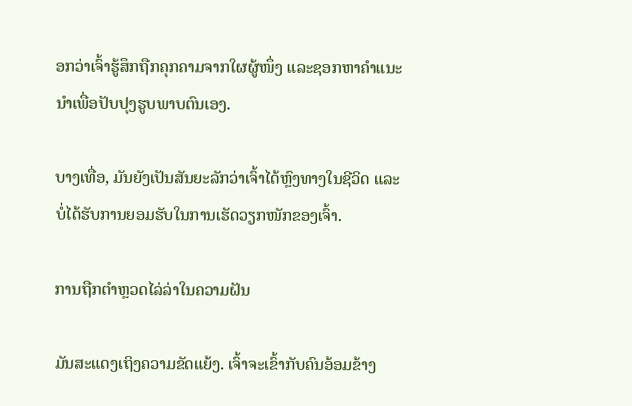ອກວ່າເຈົ້າຮູ້ສຶກຖືກຄຸກຄາມຈາກໃຜຜູ້ໜຶ່ງ ແລະຊອກຫາຄຳແນະນຳເພື່ອປັບປຸງຮູບພາບຕົນເອງ.

ບາງເທື່ອ, ມັນຍັງເປັນສັນຍະລັກວ່າເຈົ້າໄດ້ຫຼົງທາງໃນຊີວິດ ແລະບໍ່ໄດ້ຮັບການຍອມຮັບໃນການເຮັດວຽກໜັກຂອງເຈົ້າ.

ການຖືກຕຳຫຼວດໄລ່ລ່າໃນຄວາມຝັນ

ມັນສະແດງເຖິງຄວາມຂັດແຍ້ງ. ເຈົ້າຈະເຂົ້າກັບຄົນອ້ອມຂ້າງ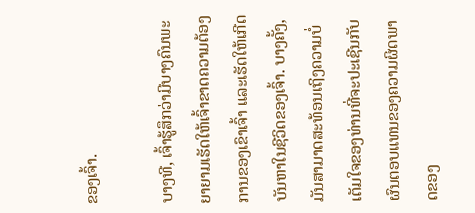ຂອງເຈົ້າ.

ບາງທີ, ເຈົ້າຮູ້ສຶກວ່າມີບາງຄົນພະຍາຍາມເຮັດໃຫ້ເຈົ້າຂາດຄວາມຕ້ອງການຂອງເຂົາເຈົ້າ ແລະເຮັດໃຫ້ເກີດບັນຫາໃນຊີວິດຂອງເຈົ້າ. ບາງຄັ້ງ, ມັນສາມາດສະທ້ອນເຖິງຄວາມບໍ່ເຕັມໃຈຂອງທ່ານທີ່ຈະປະເຊີນກັບຜົນຕອບແທນຂອງຄວາມຜິດພາດຂອງ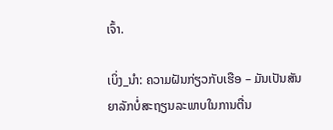ເຈົ້າ.

ເບິ່ງ_ນຳ: ຄວາມຝັນກ່ຽວກັບເຮືອ – ມັນເປັນສັນຍາລັກບໍ່ສະຖຽນລະພາບໃນການຕື່ນ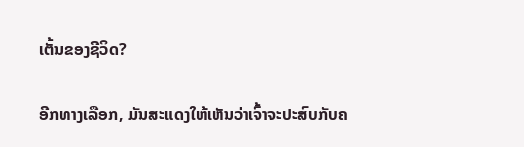ເຕັ້ນຂອງຊີວິດ?

ອີກທາງເລືອກ, ມັນສະແດງໃຫ້ເຫັນວ່າເຈົ້າຈະປະສົບກັບຄ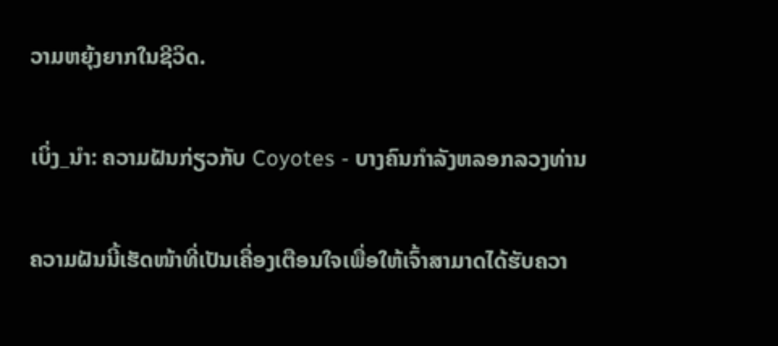ວາມຫຍຸ້ງຍາກໃນຊີວິດ.

ເບິ່ງ_ນຳ: ຄວາມຝັນກ່ຽວກັບ Coyotes - ບາງຄົນກໍາລັງຫລອກລວງທ່ານ

ຄວາມຝັນນີ້ເຮັດໜ້າທີ່ເປັນເຄື່ອງເຕືອນໃຈເພື່ອໃຫ້ເຈົ້າສາມາດໄດ້ຮັບຄວາ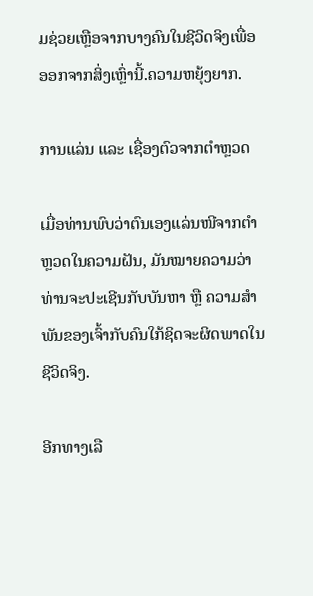ມຊ່ວຍເຫຼືອຈາກບາງຄົນໃນຊີວິດຈິງເພື່ອອອກຈາກສິ່ງເຫຼົ່ານີ້.ຄວາມຫຍຸ້ງຍາກ.

ການແລ່ນ ແລະ ເຊື່ອງຕົວຈາກຕຳຫຼວດ

ເມື່ອທ່ານພົບວ່າຕົນເອງແລ່ນໜີຈາກຕຳຫຼວດໃນຄວາມຝັນ, ມັນໝາຍຄວາມວ່າທ່ານຈະປະເຊີນກັບບັນຫາ ຫຼື ຄວາມສຳພັນຂອງເຈົ້າກັບຄົນໃກ້ຊິດຈະຜິດພາດໃນ ຊີວິດຈິງ.

ອີກທາງເລື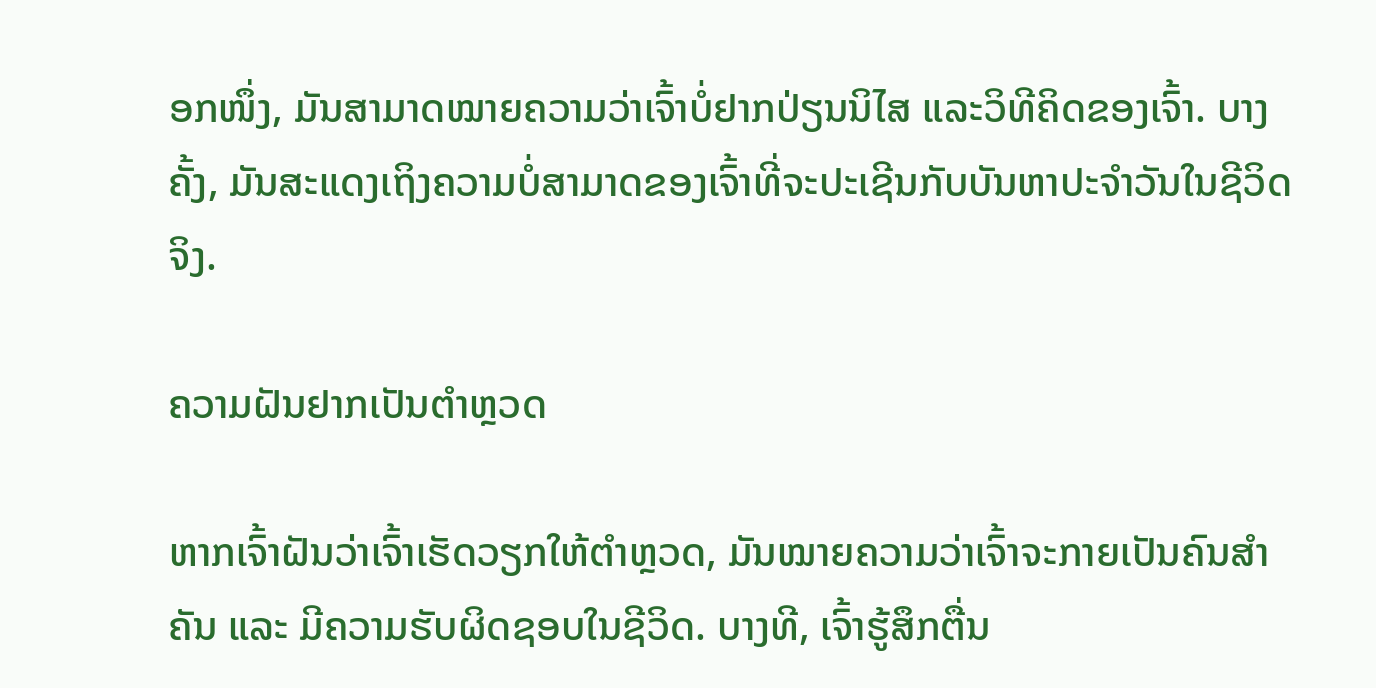ອກໜຶ່ງ, ມັນສາມາດໝາຍຄວາມວ່າເຈົ້າບໍ່ຢາກປ່ຽນນິໄສ ແລະວິທີຄິດຂອງເຈົ້າ. ບາງຄັ້ງ, ມັນສະແດງເຖິງຄວາມບໍ່ສາມາດຂອງເຈົ້າທີ່ຈະປະເຊີນກັບບັນຫາປະຈໍາວັນໃນຊີວິດຈິງ.

ຄວາມຝັນຢາກເປັນຕຳຫຼວດ

ຫາກເຈົ້າຝັນວ່າເຈົ້າເຮັດວຽກໃຫ້ຕຳຫຼວດ, ມັນໝາຍຄວາມວ່າເຈົ້າຈະກາຍເປັນຄົນສຳຄັນ ແລະ ມີຄວາມຮັບຜິດຊອບໃນຊີວິດ. ບາງທີ, ເຈົ້າຮູ້ສຶກຕື່ນ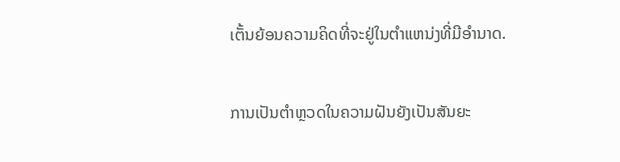ເຕັ້ນຍ້ອນຄວາມຄິດທີ່ຈະຢູ່ໃນຕໍາແຫນ່ງທີ່ມີອໍານາດ.

ການເປັນຕຳຫຼວດໃນຄວາມຝັນຍັງເປັນສັນຍະ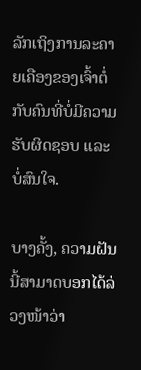ລັກເຖິງການລະຄາຍເຄືອງຂອງເຈົ້າຕໍ່ກັບຄົນທີ່ບໍ່ມີຄວາມຮັບຜິດຊອບ ແລະ ບໍ່ສົນໃຈ.

ບາງຄັ້ງ, ຄວາມຝັນນີ້ສາມາດບອກໄດ້ລ່ວງໜ້າວ່າ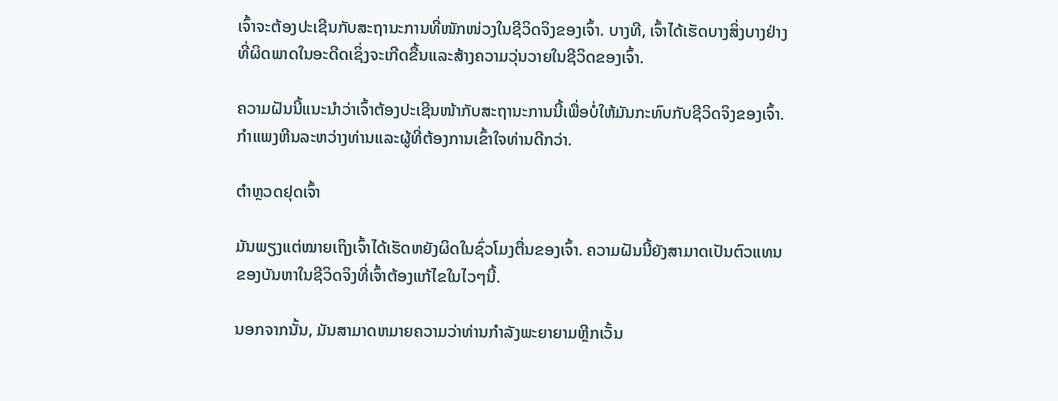ເຈົ້າຈະຕ້ອງປະເຊີນກັບສະຖານະການທີ່ໜັກໜ່ວງໃນຊີວິດຈິງຂອງເຈົ້າ. ບາງທີ, ເຈົ້າໄດ້ເຮັດບາງສິ່ງບາງຢ່າງທີ່ຜິດພາດໃນອະດີດເຊິ່ງຈະເກີດຂື້ນແລະສ້າງຄວາມວຸ່ນວາຍໃນຊີວິດຂອງເຈົ້າ.

ຄວາມຝັນນີ້ແນະນຳວ່າເຈົ້າຕ້ອງປະເຊີນໜ້າກັບສະຖານະການນີ້ເພື່ອບໍ່ໃຫ້ມັນກະທົບກັບຊີວິດຈິງຂອງເຈົ້າ. ກໍາແພງຫີນລະຫວ່າງທ່ານແລະຜູ້ທີ່ຕ້ອງການເຂົ້າໃຈທ່ານດີກວ່າ.

ຕຳຫຼວດຢຸດເຈົ້າ

ມັນພຽງແຕ່ໝາຍເຖິງເຈົ້າໄດ້ເຮັດຫຍັງຜິດໃນຊົ່ວໂມງຕື່ນຂອງເຈົ້າ. ຄວາມຝັນນີ້ຍັງສາມາດເປັນຕົວແທນຂອງບັນຫາໃນຊີວິດຈິງທີ່ເຈົ້າຕ້ອງແກ້ໄຂໃນໄວໆນີ້.

ນອກຈາກນັ້ນ, ມັນສາມາດຫມາຍຄວາມວ່າທ່ານກໍາລັງພະຍາຍາມຫຼີກເວັ້ນ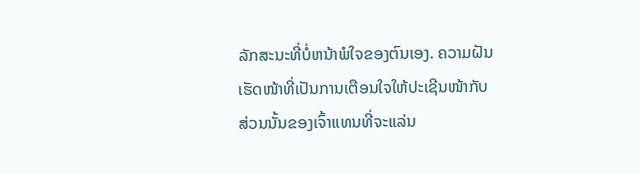ລັກສະນະທີ່ບໍ່ຫນ້າພໍໃຈຂອງຕົນເອງ. ຄວາມຝັນເຮັດໜ້າທີ່ເປັນການເຕືອນໃຈໃຫ້ປະເຊີນໜ້າກັບສ່ວນນັ້ນຂອງເຈົ້າແທນທີ່ຈະແລ່ນ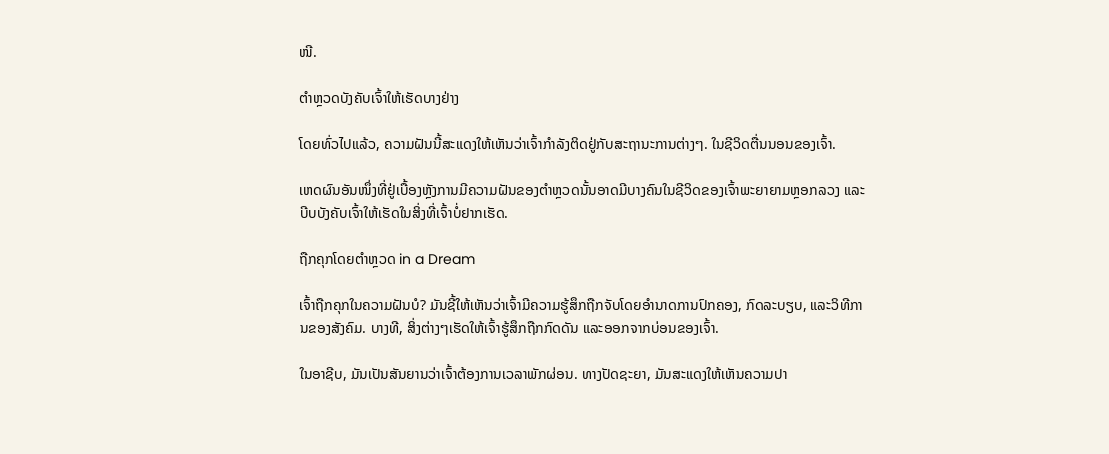ໜີ.

ຕຳຫຼວດບັງຄັບເຈົ້າໃຫ້ເຮັດບາງຢ່າງ

ໂດຍທົ່ວໄປແລ້ວ, ຄວາມຝັນນີ້ສະແດງໃຫ້ເຫັນວ່າເຈົ້າກຳລັງຕິດຢູ່ກັບສະຖານະການຕ່າງໆ. ໃນຊີວິດຕື່ນນອນຂອງເຈົ້າ.

ເຫດຜົນອັນໜຶ່ງທີ່ຢູ່ເບື້ອງຫຼັງການມີຄວາມຝັນຂອງຕຳຫຼວດນັ້ນອາດມີບາງຄົນໃນຊີວິດຂອງເຈົ້າພະຍາຍາມຫຼອກລວງ ແລະບີບບັງຄັບເຈົ້າໃຫ້ເຮັດໃນສິ່ງທີ່ເຈົ້າບໍ່ຢາກເຮັດ.

ຖືກຄຸກໂດຍຕຳຫຼວດ in a Dream

ເຈົ້າຖືກຄຸກໃນຄວາມຝັນບໍ? ມັນຊີ້ໃຫ້ເຫັນວ່າເຈົ້າມີຄວາມຮູ້ສຶກຖືກຈັບໂດຍອໍານາດການປົກຄອງ, ກົດລະບຽບ, ແລະວິທີການຂອງສັງຄົມ. ບາງທີ, ສິ່ງຕ່າງໆເຮັດໃຫ້ເຈົ້າຮູ້ສຶກຖືກກົດດັນ ແລະອອກຈາກບ່ອນຂອງເຈົ້າ.

ໃນອາຊີບ, ມັນເປັນສັນຍານວ່າເຈົ້າຕ້ອງການເວລາພັກຜ່ອນ. ທາງປັດຊະຍາ, ມັນສະແດງໃຫ້ເຫັນຄວາມປາ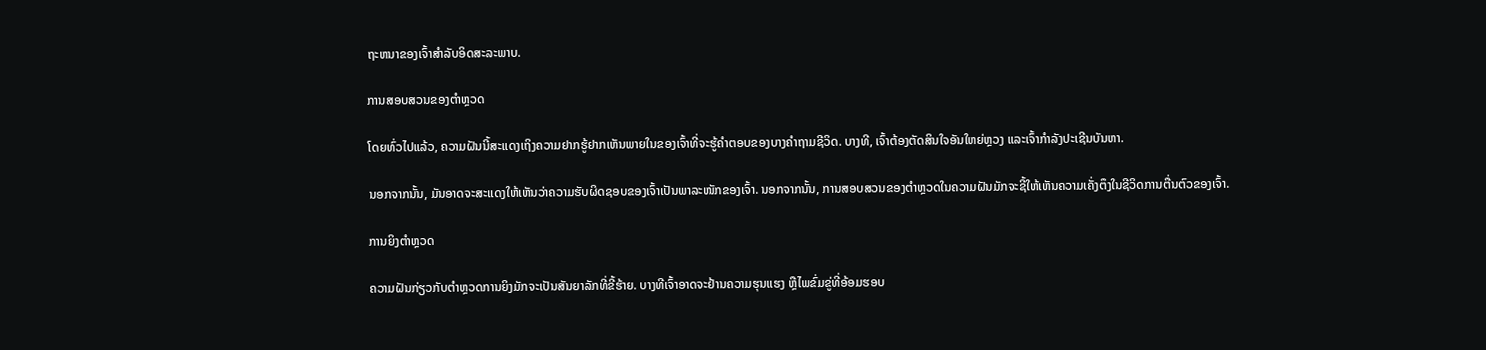ຖະຫນາຂອງເຈົ້າສໍາລັບອິດສະລະພາບ.

ການສອບສວນຂອງຕຳຫຼວດ

ໂດຍທົ່ວໄປແລ້ວ, ຄວາມຝັນນີ້ສະແດງເຖິງຄວາມຢາກຮູ້ຢາກເຫັນພາຍໃນຂອງເຈົ້າທີ່ຈະຮູ້ຄຳຕອບຂອງບາງຄຳຖາມຊີວິດ. ບາງທີ, ເຈົ້າຕ້ອງຕັດສິນໃຈອັນໃຫຍ່ຫຼວງ ແລະເຈົ້າກໍາລັງປະເຊີນບັນຫາ.

ນອກຈາກນັ້ນ, ມັນອາດຈະສະແດງໃຫ້ເຫັນວ່າຄວາມຮັບຜິດຊອບຂອງເຈົ້າເປັນພາລະໜັກຂອງເຈົ້າ. ນອກຈາກນັ້ນ, ການສອບສວນຂອງຕຳຫຼວດໃນຄວາມຝັນມັກຈະຊີ້ໃຫ້ເຫັນຄວາມເຄັ່ງຕຶງໃນຊີວິດການຕື່ນຕົວຂອງເຈົ້າ.

ການຍິງຕຳຫຼວດ

ຄວາມຝັນກ່ຽວກັບຕຳຫຼວດການຍິງມັກຈະເປັນສັນຍາລັກທີ່ຂີ້ຮ້າຍ. ບາງທີເຈົ້າອາດຈະຢ້ານຄວາມຮຸນແຮງ ຫຼືໄພຂົ່ມຂູ່ທີ່ອ້ອມຮອບ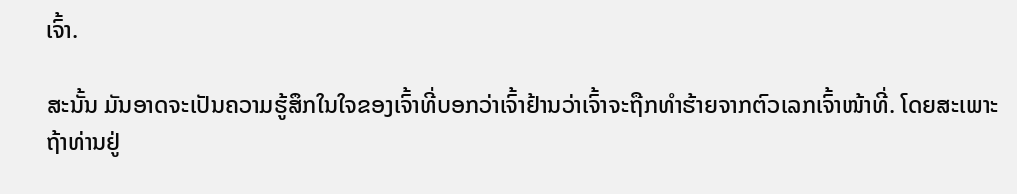ເຈົ້າ.

ສະນັ້ນ ມັນອາດຈະເປັນຄວາມຮູ້ສຶກໃນໃຈຂອງເຈົ້າທີ່ບອກວ່າເຈົ້າຢ້ານວ່າເຈົ້າຈະຖືກທຳຮ້າຍຈາກຕົວເລກເຈົ້າໜ້າທີ່. ໂດຍສະເພາະຖ້າທ່ານຢູ່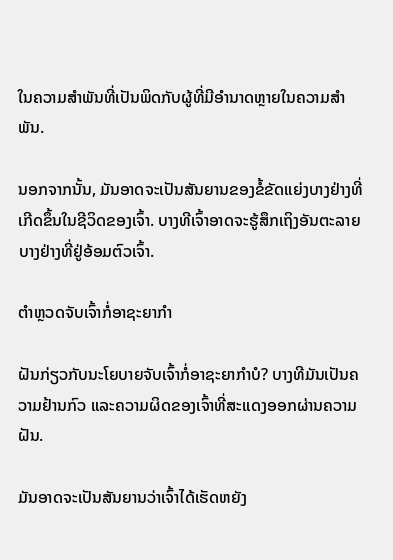ໃນຄວາມສໍາພັນທີ່ເປັນພິດກັບຜູ້ທີ່ມີອໍານາດຫຼາຍໃນຄວາມສໍາພັນ.

ນອກຈາກນັ້ນ, ມັນອາດຈະເປັນສັນຍານຂອງຂໍ້ຂັດແຍ່ງບາງຢ່າງທີ່ເກີດຂຶ້ນໃນຊີວິດຂອງເຈົ້າ. ບາງທີເຈົ້າອາດຈະຮູ້ສຶກເຖິງອັນຕະລາຍບາງຢ່າງທີ່ຢູ່ອ້ອມຕົວເຈົ້າ.

ຕຳຫຼວດຈັບເຈົ້າກໍ່ອາຊະຍາກຳ

ຝັນກ່ຽວກັບນະໂຍບາຍຈັບເຈົ້າກໍ່ອາຊະຍາກຳບໍ? ບາງທີມັນເປັນຄວາມຢ້ານກົວ ແລະຄວາມຜິດຂອງເຈົ້າທີ່ສະແດງອອກຜ່ານຄວາມຝັນ.

ມັນອາດຈະເປັນສັນຍານວ່າເຈົ້າໄດ້ເຮັດຫຍັງ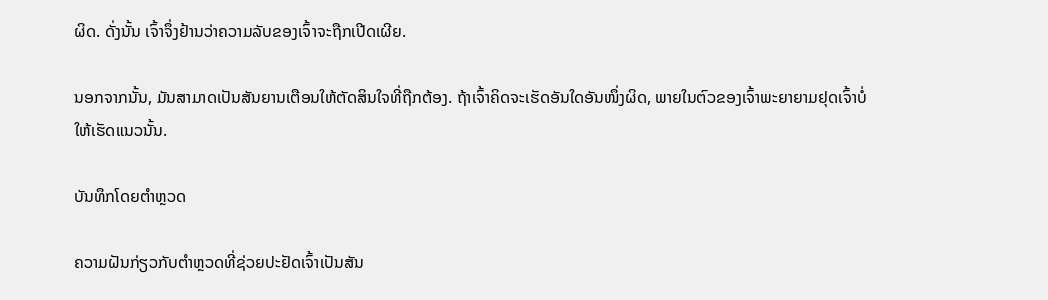ຜິດ. ດັ່ງນັ້ນ ເຈົ້າຈຶ່ງຢ້ານວ່າຄວາມລັບຂອງເຈົ້າຈະຖືກເປີດເຜີຍ.

ນອກຈາກນັ້ນ, ມັນສາມາດເປັນສັນຍານເຕືອນໃຫ້ຕັດສິນໃຈທີ່ຖືກຕ້ອງ. ຖ້າເຈົ້າຄິດຈະເຮັດອັນໃດອັນໜຶ່ງຜິດ, ພາຍໃນຕົວຂອງເຈົ້າພະຍາຍາມຢຸດເຈົ້າບໍ່ໃຫ້ເຮັດແນວນັ້ນ.

ບັນທຶກໂດຍຕໍາຫຼວດ

ຄວາມຝັນກ່ຽວກັບຕໍາຫຼວດທີ່ຊ່ວຍປະຢັດເຈົ້າເປັນສັນ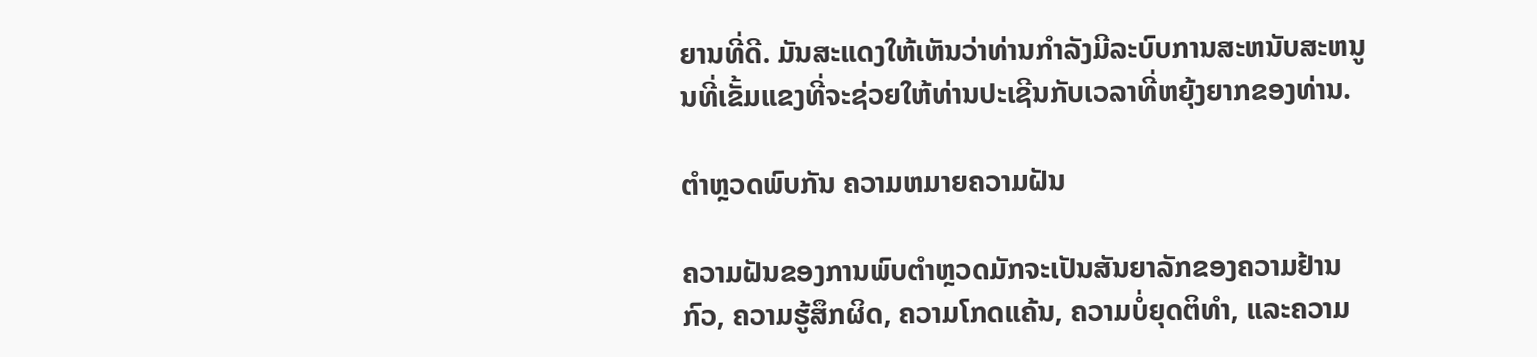ຍານທີ່ດີ. ມັນສະແດງໃຫ້ເຫັນວ່າທ່ານກໍາລັງມີລະບົບການສະຫນັບສະຫນູນທີ່ເຂັ້ມແຂງທີ່ຈະຊ່ວຍໃຫ້ທ່ານປະເຊີນກັບເວລາທີ່ຫຍຸ້ງຍາກຂອງທ່ານ.

ຕຳຫຼວດພົບກັນ ຄວາມຫມາຍຄວາມຝັນ

ຄວາມຝັນຂອງການພົບຕຳຫຼວດມັກຈະເປັນສັນຍາລັກຂອງຄວາມຢ້ານກົວ, ຄວາມຮູ້ສຶກຜິດ, ຄວາມໂກດແຄ້ນ, ຄວາມບໍ່ຍຸດຕິທຳ, ແລະຄວາມ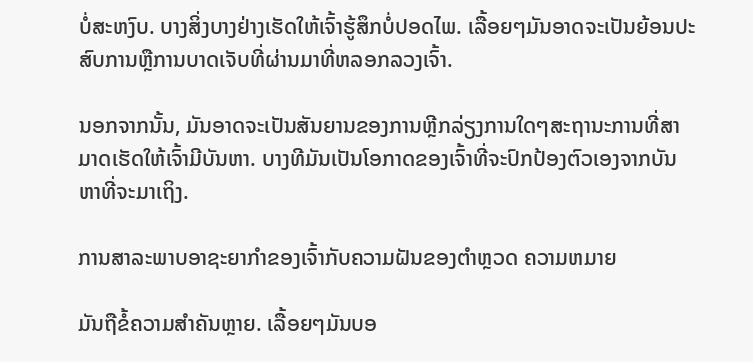ບໍ່ສະຫງົບ. ບາງສິ່ງບາງຢ່າງເຮັດໃຫ້ເຈົ້າຮູ້ສຶກບໍ່ປອດໄພ. ເລື້ອຍໆມັນອາດຈະເປັນຍ້ອນປະສົບການຫຼືການບາດເຈັບທີ່ຜ່ານມາທີ່ຫລອກລວງເຈົ້າ.

ນອກຈາກນັ້ນ, ມັນອາດຈະເປັນສັນຍານຂອງການຫຼີກລ່ຽງການໃດໆສະຖານະການທີ່ສາມາດເຮັດໃຫ້ເຈົ້າມີບັນຫາ. ບາງທີມັນເປັນໂອກາດຂອງເຈົ້າທີ່ຈະປົກປ້ອງຕົວເອງຈາກບັນຫາທີ່ຈະມາເຖິງ.

ການສາລະພາບອາຊະຍາກຳຂອງເຈົ້າກັບຄວາມຝັນຂອງຕຳຫຼວດ ຄວາມຫມາຍ

ມັນຖືຂໍ້ຄວາມສຳຄັນຫຼາຍ. ເລື້ອຍໆມັນບອ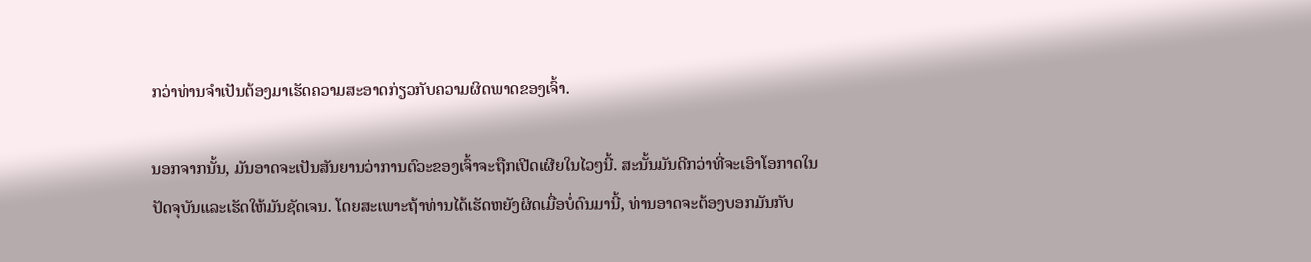ກວ່າທ່ານຈໍາເປັນຕ້ອງມາເຮັດຄວາມສະອາດກ່ຽວກັບຄວາມຜິດພາດຂອງເຈົ້າ.

ນອກຈາກນັ້ນ, ມັນອາດຈະເປັນສັນຍານວ່າການຕົວະຂອງເຈົ້າຈະຖືກເປີດເຜີຍໃນໄວໆນີ້. ສະນັ້ນມັນດີກວ່າທີ່ຈະເອົາໂອກາດໃນປັດຈຸບັນແລະເຮັດໃຫ້ມັນຊັດເຈນ. ໂດຍສະເພາະຖ້າທ່ານໄດ້ເຮັດຫຍັງຜິດເມື່ອບໍ່ດົນມານີ້, ທ່ານອາດຈະຕ້ອງບອກມັນກັບ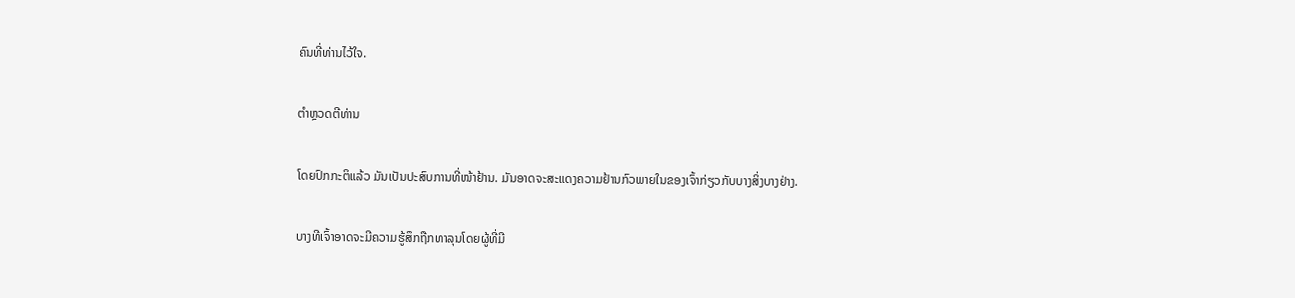ຄົນທີ່ທ່ານໄວ້ໃຈ.

ຕຳຫຼວດຕີທ່ານ

ໂດຍປົກກະຕິແລ້ວ ມັນເປັນປະສົບການທີ່ໜ້າຢ້ານ. ມັນອາດຈະສະແດງຄວາມຢ້ານກົວພາຍໃນຂອງເຈົ້າກ່ຽວກັບບາງສິ່ງບາງຢ່າງ.

ບາງທີເຈົ້າອາດຈະມີຄວາມຮູ້ສຶກຖືກທາລຸນໂດຍຜູ້ທີ່ມີ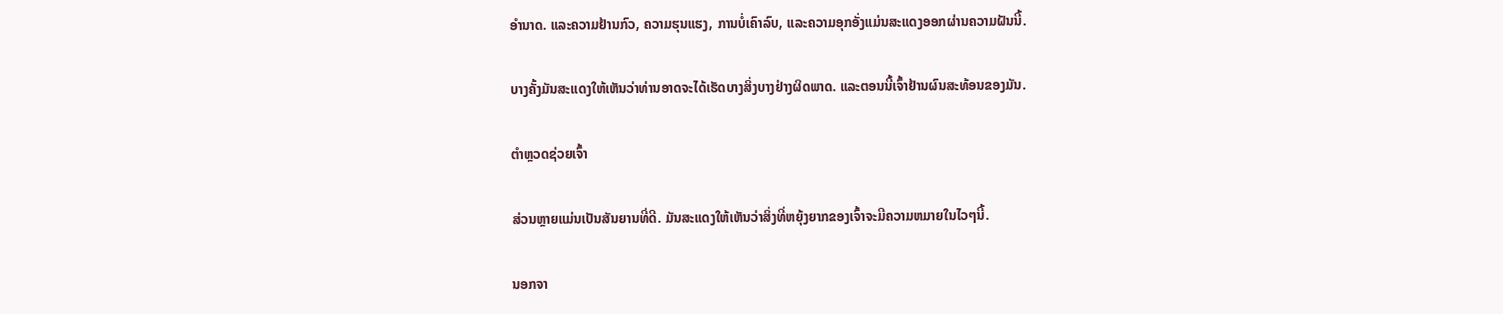ອໍານາດ. ແລະຄວາມຢ້ານກົວ, ຄວາມຮຸນແຮງ, ການບໍ່ເຄົາລົບ, ແລະຄວາມອຸກອັ່ງແມ່ນສະແດງອອກຜ່ານຄວາມຝັນນີ້.

ບາງຄັ້ງມັນສະແດງໃຫ້ເຫັນວ່າທ່ານອາດຈະໄດ້ເຮັດບາງສິ່ງບາງຢ່າງຜິດພາດ. ແລະຕອນນີ້ເຈົ້າຢ້ານຜົນສະທ້ອນຂອງມັນ.

ຕຳຫຼວດຊ່ວຍເຈົ້າ

ສ່ວນຫຼາຍແມ່ນເປັນສັນຍານທີ່ດີ. ມັນສະແດງໃຫ້ເຫັນວ່າສິ່ງທີ່ຫຍຸ້ງຍາກຂອງເຈົ້າຈະມີຄວາມຫມາຍໃນໄວໆນີ້.

ນອກຈາ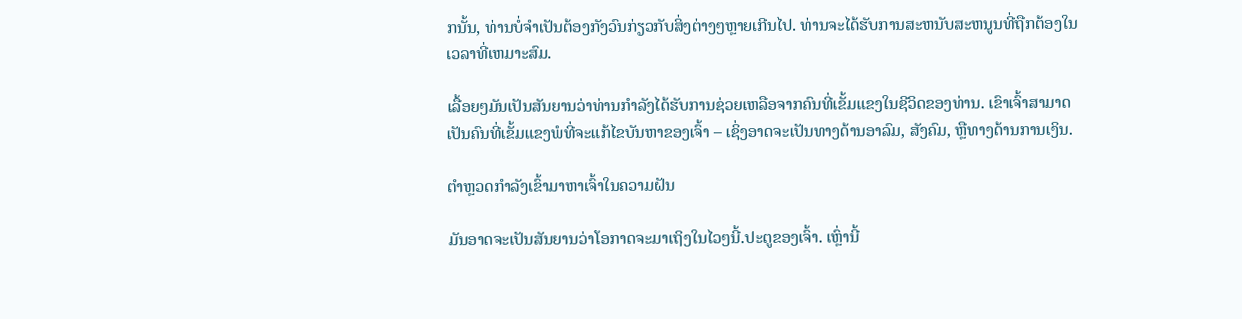ກນັ້ນ, ທ່ານບໍ່ຈຳເປັນຕ້ອງກັງວົນກ່ຽວກັບສິ່ງຕ່າງໆຫຼາຍເກີນໄປ. ທ່ານຈະໄດ້ຮັບການສະຫນັບສະຫນູນທີ່ຖືກຕ້ອງໃນເວລາທີ່ເຫມາະສົມ.

ເລື້ອຍໆມັນເປັນສັນຍານວ່າທ່ານກໍາລັງໄດ້ຮັບການຊ່ວຍເຫລືອຈາກຄົນທີ່ເຂັ້ມແຂງໃນຊີວິດຂອງທ່ານ. ເຂົາເຈົ້າສາມາດເປັນຄົນທີ່ເຂັ້ມແຂງພໍທີ່ຈະແກ້ໄຂບັນຫາຂອງເຈົ້າ – ເຊິ່ງອາດຈະເປັນທາງດ້ານອາລົມ, ສັງຄົມ, ຫຼືທາງດ້ານການເງິນ.

ຕຳຫຼວດກຳລັງເຂົ້າມາຫາເຈົ້າໃນຄວາມຝັນ

ມັນອາດຈະເປັນສັນຍານວ່າໂອກາດຈະມາເຖິງໃນໄວໆນີ້.ປະຕູຂອງເຈົ້າ. ເຫຼົ່ານີ້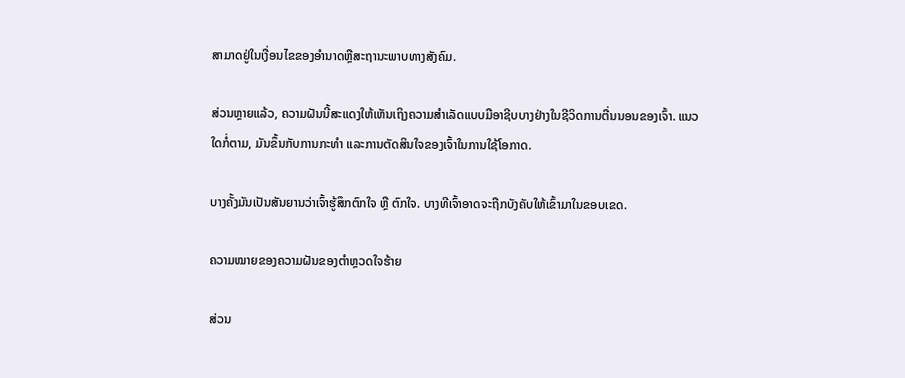ສາມາດຢູ່ໃນເງື່ອນໄຂຂອງອໍານາດຫຼືສະຖານະພາບທາງສັງຄົມ.

ສ່ວນຫຼາຍແລ້ວ, ຄວາມຝັນນີ້ສະແດງໃຫ້ເຫັນເຖິງຄວາມສຳເລັດແບບມືອາຊີບບາງຢ່າງໃນຊີວິດການຕື່ນນອນຂອງເຈົ້າ. ແນວໃດກໍ່ຕາມ, ມັນຂຶ້ນກັບການກະທຳ ແລະການຕັດສິນໃຈຂອງເຈົ້າໃນການໃຊ້ໂອກາດ.

ບາງຄັ້ງມັນເປັນສັນຍານວ່າເຈົ້າຮູ້ສຶກຕົກໃຈ ຫຼື ຕົກໃຈ. ບາງທີເຈົ້າອາດຈະຖືກບັງຄັບໃຫ້ເຂົ້າມາໃນຂອບເຂດ.

ຄວາມໝາຍຂອງຄວາມຝັນຂອງຕຳຫຼວດໃຈຮ້າຍ

ສ່ວນ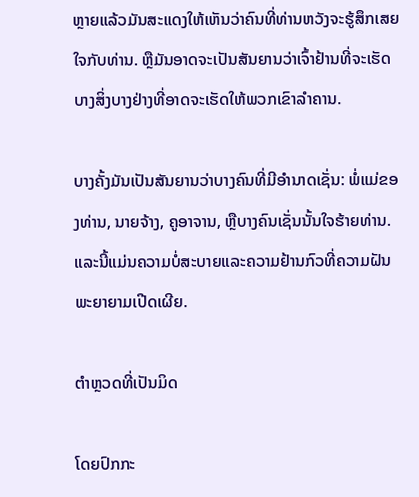ຫຼາຍແລ້ວມັນສະແດງໃຫ້ເຫັນວ່າຄົນທີ່ທ່ານຫວັງຈະຮູ້ສຶກເສຍໃຈກັບທ່ານ. ຫຼືມັນອາດຈະເປັນສັນຍານວ່າເຈົ້າຢ້ານທີ່ຈະເຮັດບາງສິ່ງບາງຢ່າງທີ່ອາດຈະເຮັດໃຫ້ພວກເຂົາລໍາຄານ.

ບາງຄັ້ງມັນເປັນສັນຍານວ່າບາງຄົນທີ່ມີອໍານາດເຊັ່ນ: ພໍ່ແມ່ຂອງທ່ານ, ນາຍຈ້າງ, ຄູອາຈານ, ຫຼືບາງຄົນເຊັ່ນນັ້ນໃຈຮ້າຍທ່ານ. ແລະນີ້ແມ່ນຄວາມບໍ່ສະບາຍແລະຄວາມຢ້ານກົວທີ່ຄວາມຝັນພະຍາຍາມເປີດເຜີຍ.

ຕຳຫຼວດທີ່ເປັນມິດ

ໂດຍປົກກະ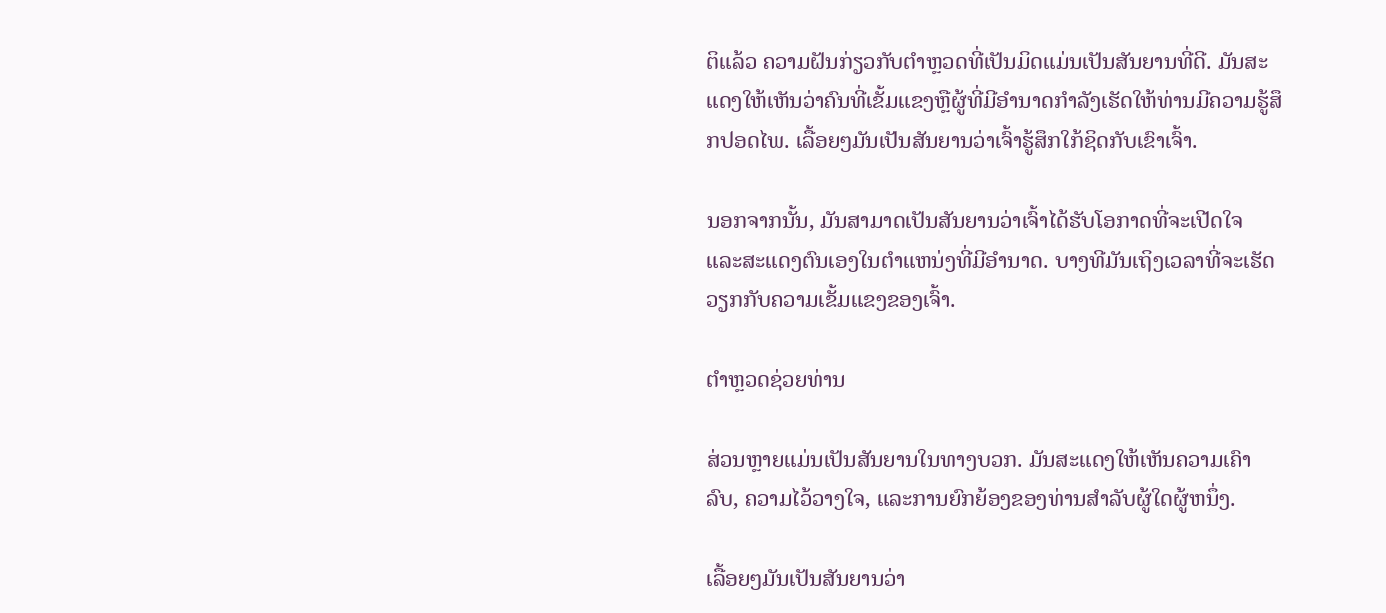ຕິແລ້ວ ຄວາມຝັນກ່ຽວກັບຕຳຫຼວດທີ່ເປັນມິດແມ່ນເປັນສັນຍານທີ່ດີ. ມັນສະແດງໃຫ້ເຫັນວ່າຄົນທີ່ເຂັ້ມແຂງຫຼືຜູ້ທີ່ມີອໍານາດກໍາລັງເຮັດໃຫ້ທ່ານມີຄວາມຮູ້ສຶກປອດໄພ. ເລື້ອຍໆມັນເປັນສັນຍານວ່າເຈົ້າຮູ້ສຶກໃກ້ຊິດກັບເຂົາເຈົ້າ.

ນອກຈາກນັ້ນ, ມັນສາມາດເປັນສັນຍານວ່າເຈົ້າໄດ້ຮັບໂອກາດທີ່ຈະເປີດໃຈ ແລະສະແດງຕົນເອງໃນຕໍາແຫນ່ງທີ່ມີອໍານາດ. ບາງທີມັນເຖິງເວລາທີ່ຈະເຮັດວຽກກັບຄວາມເຂັ້ມແຂງຂອງເຈົ້າ.

ຕຳຫຼວດຊ່ວຍທ່ານ

ສ່ວນຫຼາຍແມ່ນເປັນສັນຍານໃນທາງບວກ. ມັນສະແດງໃຫ້ເຫັນຄວາມເຄົາລົບ, ຄວາມໄວ້ວາງໃຈ, ແລະການຍົກຍ້ອງຂອງທ່ານສໍາລັບຜູ້ໃດຜູ້ຫນຶ່ງ.

ເລື້ອຍໆມັນເປັນສັນຍານວ່າ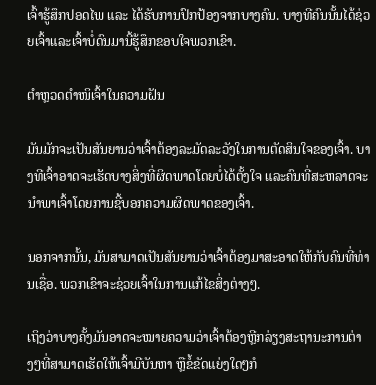ເຈົ້າຮູ້ສຶກປອດໄພ ແລະ ໄດ້ຮັບການປົກປ້ອງຈາກບາງຄົນ. ບາງທີຄົນນັ້ນໄດ້ຊ່ວຍເຈົ້າແລະເຈົ້າບໍ່ດົນມານີ້ຮູ້ສຶກຂອບໃຈພວກເຂົາ.

ຕຳຫຼວດຕຳໜິເຈົ້າໃນຄວາມຝັນ

ມັນມັກຈະເປັນສັນຍານວ່າເຈົ້າຕ້ອງລະມັດລະວັງໃນການຕັດສິນໃຈຂອງເຈົ້າ. ບາງທີເຈົ້າອາດຈະເຮັດບາງສິ່ງທີ່ຜິດພາດໂດຍບໍ່ໄດ້ຕັ້ງໃຈ ແລະຄົນທີ່ສະຫລາດຈະນໍາພາເຈົ້າໂດຍການຊີ້ບອກຄວາມຜິດພາດຂອງເຈົ້າ.

ນອກຈາກນັ້ນ, ມັນສາມາດເປັນສັນຍານວ່າເຈົ້າຕ້ອງມາສະອາດໃຫ້ກັບຄົນທີ່ທ່ານເຊື່ອ. ພວກເຂົາຈະຊ່ວຍເຈົ້າໃນການແກ້ໄຂສິ່ງຕ່າງໆ.

ເຖິງວ່າບາງຄັ້ງມັນອາດຈະໝາຍຄວາມວ່າເຈົ້າຕ້ອງຫຼີກລ່ຽງສະຖານະການຕ່າງໆທີ່ສາມາດເຮັດໃຫ້ເຈົ້າມີບັນຫາ ຫຼືຂໍ້ຂັດແຍ່ງໃດໆກໍ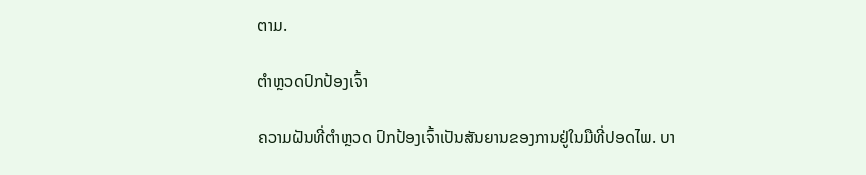ຕາມ.

ຕຳຫຼວດປົກປ້ອງເຈົ້າ

ຄວາມຝັນທີ່ຕຳຫຼວດ ປົກປ້ອງເຈົ້າເປັນສັນຍານຂອງການຢູ່ໃນມືທີ່ປອດໄພ. ບາ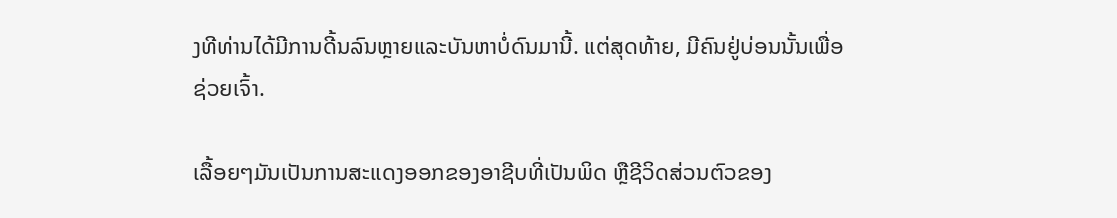ງທີທ່ານໄດ້ມີການດີ້ນລົນຫຼາຍແລະບັນຫາບໍ່ດົນມານີ້. ແຕ່ສຸດທ້າຍ, ມີຄົນຢູ່ບ່ອນນັ້ນເພື່ອຊ່ວຍເຈົ້າ.

ເລື້ອຍໆມັນເປັນການສະແດງອອກຂອງອາຊີບທີ່ເປັນພິດ ຫຼືຊີວິດສ່ວນຕົວຂອງ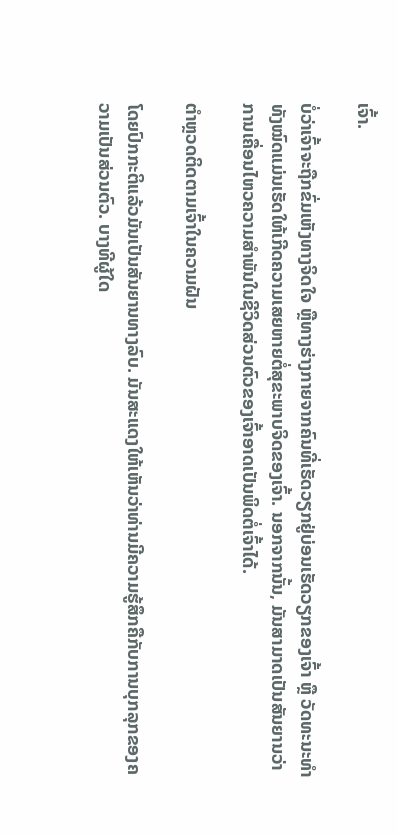ເຈົ້າ.

ບໍ່ວ່າເຈົ້າຈະຖືກຂົ່ມເຫັງທາງຈິດໃຈ ຫຼືທາງຮ່າງກາຍຈາກຄົນທີ່ເຮັດວຽກຢູ່ບ່ອນເຮັດວຽກຂອງເຈົ້າ ຫຼື ວັດທະນະທໍາທັງໝົດແມ່ນເຮັດໃຫ້ເກີດຄວາມເສຍຫາຍຕໍ່ສຸຂະພາບຈິດຂອງເຈົ້າ. ນອກຈາກນັ້ນ, ມັນສາມາດເປັນສັນຍານວ່າການເຄື່ອນໄຫວຄວາມສໍາພັນໃນຊີວິດສ່ວນຕົວຂອງເຈົ້າອາດເປັນພິດຕໍ່ເຈົ້າໄດ້.

ຕຳຫຼວດຕິດຕາມເຈົ້າໃນຄວາມຝັນ

ໂດຍປົກກະຕິແລ້ວມັນເປັນສັນຍານທາງລົບ. ມັນສະແດງໃຫ້ເຫັນວ່າທ່ານມີຄວາມຮູ້ສຶກຄືກັບການບຸກລຸກຂອງຄວາມເປັນສ່ວນຕົວ. ບາງທີຜູ້ໃດ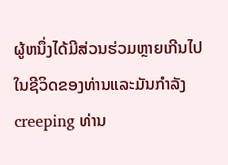ຜູ້ຫນຶ່ງໄດ້ມີສ່ວນຮ່ວມຫຼາຍເກີນໄປໃນຊີວິດຂອງທ່ານແລະມັນກໍາລັງ creeping ທ່ານ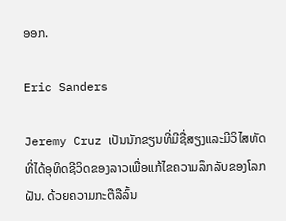ອອກ.

Eric Sanders

Jeremy Cruz ເປັນນັກຂຽນທີ່ມີຊື່ສຽງແລະມີວິໄສທັດທີ່ໄດ້ອຸທິດຊີວິດຂອງລາວເພື່ອແກ້ໄຂຄວາມລຶກລັບຂອງໂລກຝັນ. ດ້ວຍຄວາມກະຕືລືລົ້ນ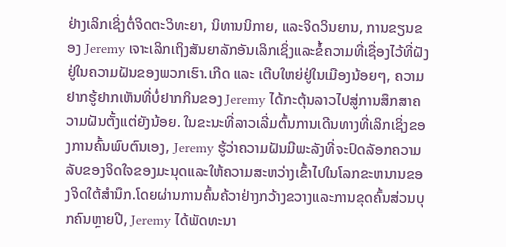ຢ່າງເລິກເຊິ່ງຕໍ່ຈິດຕະວິທະຍາ, ນິທານນິກາຍ, ແລະຈິດວິນຍານ, ການຂຽນຂອງ Jeremy ເຈາະເລິກເຖິງສັນຍາລັກອັນເລິກເຊິ່ງແລະຂໍ້ຄວາມທີ່ເຊື່ອງໄວ້ທີ່ຝັງຢູ່ໃນຄວາມຝັນຂອງພວກເຮົາ.ເກີດ ແລະ ເຕີບໃຫຍ່ຢູ່ໃນເມືອງນ້ອຍໆ, ຄວາມຢາກຮູ້ຢາກເຫັນທີ່ບໍ່ຢາກກິນຂອງ Jeremy ໄດ້ກະຕຸ້ນລາວໄປສູ່ການສຶກສາຄວາມຝັນຕັ້ງແຕ່ຍັງນ້ອຍ. ໃນຂະນະທີ່ລາວເລີ່ມຕົ້ນການເດີນທາງທີ່ເລິກເຊິ່ງຂອງການຄົ້ນພົບຕົນເອງ, Jeremy ຮູ້ວ່າຄວາມຝັນມີພະລັງທີ່ຈະປົດລັອກຄວາມລັບຂອງຈິດໃຈຂອງມະນຸດແລະໃຫ້ຄວາມສະຫວ່າງເຂົ້າໄປໃນໂລກຂະຫນານຂອງຈິດໃຕ້ສໍານຶກ.ໂດຍຜ່ານການຄົ້ນຄ້ວາຢ່າງກວ້າງຂວາງແລະການຂຸດຄົ້ນສ່ວນບຸກຄົນຫຼາຍປີ, Jeremy ໄດ້ພັດທະນາ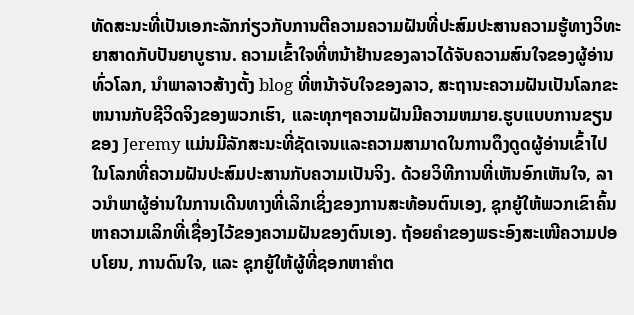ທັດສະນະທີ່ເປັນເອກະລັກກ່ຽວກັບການຕີຄວາມຄວາມຝັນທີ່ປະສົມປະສານຄວາມຮູ້ທາງວິທະຍາສາດກັບປັນຍາບູຮານ. ຄວາມເຂົ້າໃຈທີ່ຫນ້າຢ້ານຂອງລາວໄດ້ຈັບຄວາມສົນໃຈຂອງຜູ້ອ່ານທົ່ວໂລກ, ນໍາພາລາວສ້າງຕັ້ງ blog ທີ່ຫນ້າຈັບໃຈຂອງລາວ, ສະຖານະຄວາມຝັນເປັນໂລກຂະຫນານກັບຊີວິດຈິງຂອງພວກເຮົາ, ແລະທຸກໆຄວາມຝັນມີຄວາມຫມາຍ.ຮູບແບບການຂຽນຂອງ Jeremy ແມ່ນມີລັກສະນະທີ່ຊັດເຈນແລະຄວາມສາມາດໃນການດຶງດູດຜູ້ອ່ານເຂົ້າໄປໃນໂລກທີ່ຄວາມຝັນປະສົມປະສານກັບຄວາມເປັນຈິງ. ດ້ວຍວິທີການທີ່ເຫັນອົກເຫັນໃຈ, ລາວນໍາພາຜູ້ອ່ານໃນການເດີນທາງທີ່ເລິກເຊິ່ງຂອງການສະທ້ອນຕົນເອງ, ຊຸກຍູ້ໃຫ້ພວກເຂົາຄົ້ນຫາຄວາມເລິກທີ່ເຊື່ອງໄວ້ຂອງຄວາມຝັນຂອງຕົນເອງ. ຖ້ອຍຄຳຂອງພຣະອົງສະເໜີຄວາມປອບໂຍນ, ການດົນໃຈ, ແລະ ຊຸກຍູ້ໃຫ້ຜູ້ທີ່ຊອກຫາຄຳຕ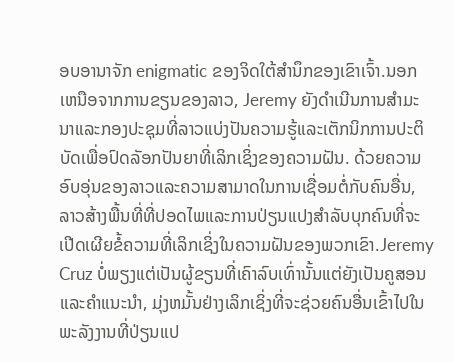ອບອານາຈັກ enigmatic ຂອງຈິດໃຕ້ສໍານຶກຂອງເຂົາເຈົ້າ.ນອກເຫນືອຈາກການຂຽນຂອງລາວ, Jeremy ຍັງດໍາເນີນການສໍາມະນາແລະກອງປະຊຸມທີ່ລາວແບ່ງປັນຄວາມຮູ້ແລະເຕັກນິກການປະຕິບັດເພື່ອປົດລັອກປັນຍາທີ່ເລິກເຊິ່ງຂອງຄວາມຝັນ. ດ້ວຍຄວາມອົບອຸ່ນຂອງລາວແລະຄວາມສາມາດໃນການເຊື່ອມຕໍ່ກັບຄົນອື່ນ, ລາວສ້າງພື້ນທີ່ທີ່ປອດໄພແລະການປ່ຽນແປງສໍາລັບບຸກຄົນທີ່ຈະເປີດເຜີຍຂໍ້ຄວາມທີ່ເລິກເຊິ່ງໃນຄວາມຝັນຂອງພວກເຂົາ.Jeremy Cruz ບໍ່ພຽງແຕ່ເປັນຜູ້ຂຽນທີ່ເຄົາລົບເທົ່ານັ້ນແຕ່ຍັງເປັນຄູສອນແລະຄໍາແນະນໍາ, ມຸ່ງຫມັ້ນຢ່າງເລິກເຊິ່ງທີ່ຈະຊ່ວຍຄົນອື່ນເຂົ້າໄປໃນພະລັງງານທີ່ປ່ຽນແປ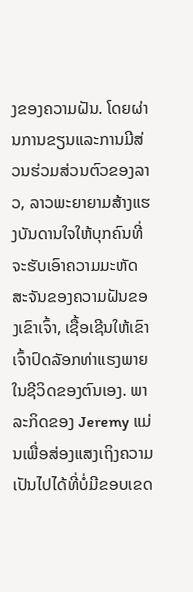ງຂອງຄວາມຝັນ. ໂດຍຜ່ານການຂຽນແລະການມີສ່ວນຮ່ວມສ່ວນຕົວຂອງລາວ, ລາວພະຍາຍາມສ້າງແຮງບັນດານໃຈໃຫ້ບຸກຄົນທີ່ຈະຮັບເອົາຄວາມມະຫັດສະຈັນຂອງຄວາມຝັນຂອງເຂົາເຈົ້າ, ເຊື້ອເຊີນໃຫ້ເຂົາເຈົ້າປົດລັອກທ່າແຮງພາຍໃນຊີວິດຂອງຕົນເອງ. ພາລະກິດຂອງ Jeremy ແມ່ນເພື່ອສ່ອງແສງເຖິງຄວາມເປັນໄປໄດ້ທີ່ບໍ່ມີຂອບເຂດ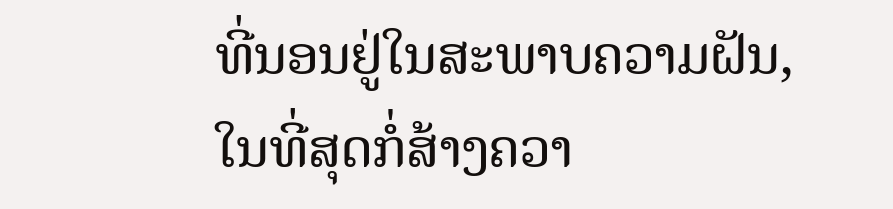ທີ່ນອນຢູ່ໃນສະພາບຄວາມຝັນ, ໃນທີ່ສຸດກໍ່ສ້າງຄວາ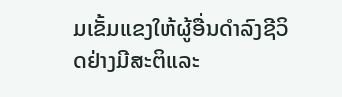ມເຂັ້ມແຂງໃຫ້ຜູ້ອື່ນດໍາລົງຊີວິດຢ່າງມີສະຕິແລະ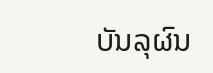ບັນລຸຜົນ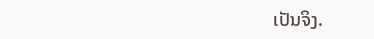ເປັນຈິງ.